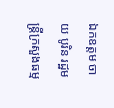ឯកឧត្តម ចាយ បូរិន រដ្ឋមន្រ្តីក្រសួងធម្ម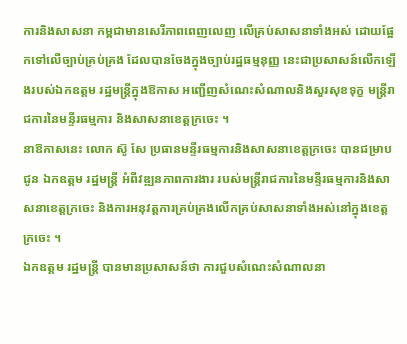ការនិងសាសនា កម្ពជាមានសេរីភាពពេញលេញ លើគ្រប់សាសនាទាំងអស់ ដោយផ្អែកទៅលើច្បាប់គ្រប់គ្រង ដែលបានចែងក្នុងច្បាប់រដ្ឋធម្មនុញ្ញ នេះជាប្រសាសន៍លើកឡើងរបស់ឯកឧត្តម រដ្ឋមន្ត្រីក្នុងឱកាស អញ្ជើញសំណេះសំណាលនិងសួរសុខទុក្ខ មន្ត្រីរាជការនៃមន្ទីរធម្មការ និងសាសនាខេត្តក្រចេះ ។
នាឱកាសនេះ លោក ស៊ូ សែ ប្រធានមន្ទីរធម្មការនិងសាសនាខេត្តក្រចេះ បានជម្រាបជូន ឯកឧត្តម រដ្ឋមន្រ្តី អំពីវឌ្ឍនភាពការងារ របស់មន្រ្តីរាជការនៃមន្ទីរធម្មការនិងសាសនាខេត្តក្រចេះ និងការអនុវត្តការគ្រប់គ្រងលើកគ្រប់សាសនាទាំងអស់នៅក្នុងខេត្តក្រចេះ ។
ឯកឧត្តម រដ្ឋមន្រ្តី បានមានប្រសាសន៍ថា ការជួបសំណេះសំណាលនា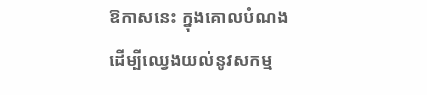ឱកាសនេះ ក្នុងគោលបំណងដើម្បីឈ្វេងយល់នូវសកម្ម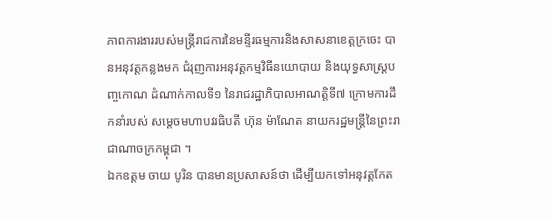ភាពការងាររបស់មន្រ្តីរាជការនៃមន្ទីរធម្មការនិងសាសនាខេត្តក្រចេះ បានអនុវត្តកន្លងមក ជំរុញការអនុវត្តកម្មវិធីនយោបាយ និងយុទ្ធសាស្ត្របញ្ចកោណ ដំណាក់កាលទី១ នៃរាជរដ្ឋាភិបាលអាណត្តិទី៧ ក្រោមការដឹកនាំរបស់ សម្តេចមហាបវរធិបតី ហ៊ុន ម៉ាណែត នាយករដ្ឋមន្រ្តីនៃព្រះរាជាណាចក្រកម្ពុជា ។
ឯកឧត្តម ចាយ បូរិន បានមានប្រសាសន៍ថា ដើម្បីយកទៅអនុវត្តកែត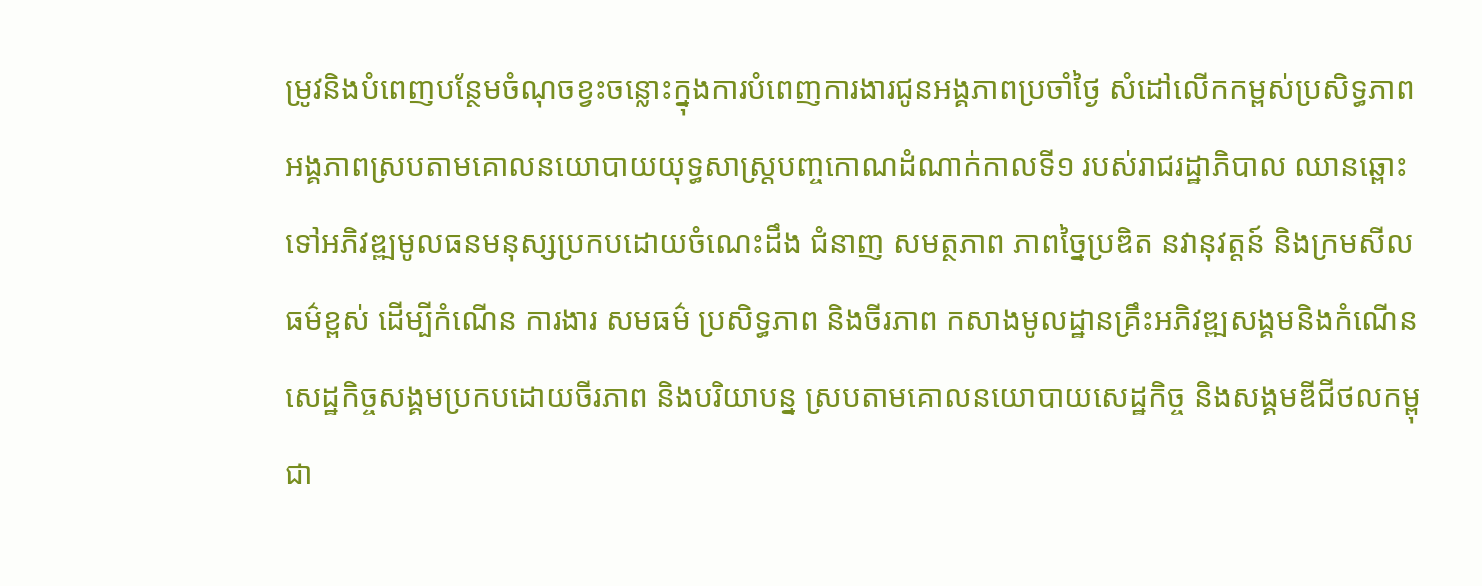ម្រូវនិងបំពេញបន្ថែមចំណុចខ្វះចន្លោះក្នុងការបំពេញការងារជូនអង្គភាពប្រចាំថ្ងៃ សំដៅលើកកម្ពស់ប្រសិទ្ធភាពអង្គភាពស្របតាមគោលនយោបាយយុទ្ធសាស្ត្របញ្ចកោណដំណាក់កាលទី១ របស់រាជរដ្ឋាភិបាល ឈានឆ្ពោះទៅអភិវឌ្ឍមូលធនមនុស្សប្រកបដោយចំណេះដឹង ជំនាញ សមត្ថភាព ភាពច្នៃប្រឌិត នវានុវត្តន៍ និងក្រមសីលធម៌ខ្ពស់ ដើម្បីកំណើន ការងារ សមធម៌ ប្រសិទ្ធភាព និងចីរភាព កសាងមូលដ្ឋានគ្រឹះអភិវឌ្ឍសង្គមនិងកំណើនសេដ្ឋកិច្ចសង្គមប្រកបដោយចីរភាព និងបរិយាបន្ន ស្របតាមគោលនយោបាយសេដ្ឋកិច្ច និងសង្គមឌីជីថលកម្ពុជា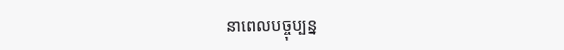នាពេលបច្ចុប្បន្ន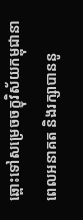ឆ្ពោះទៅសម្រេចចក្ខុវិស័យកម្ពុជានាពេលអនាគត និងរក្សាបាននូ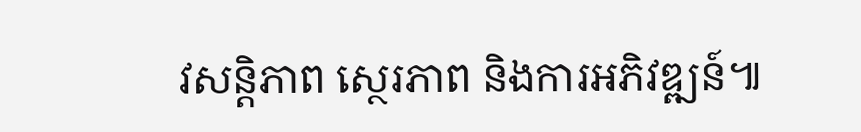វសន្តិភាព ស្ថេរភាព និងការអភិវឌ្ឍន៍៕